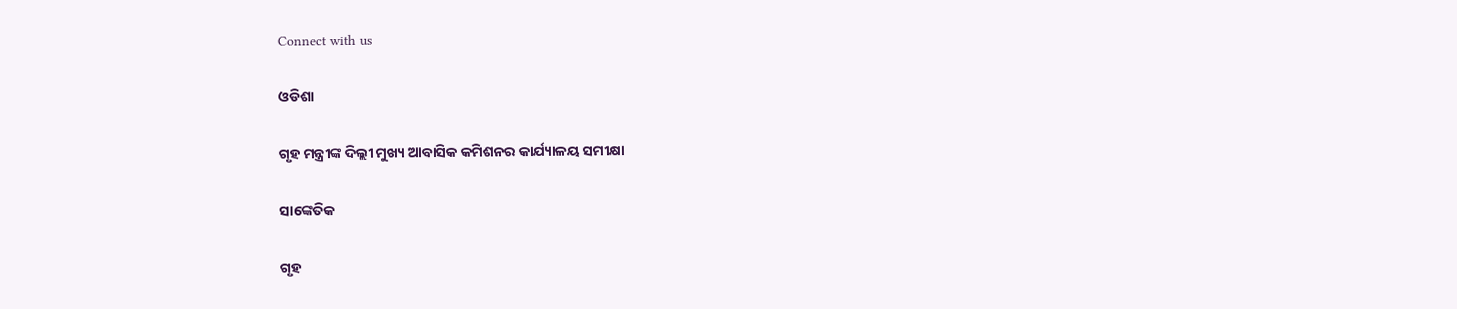Connect with us

ଓଡିଶା

ଗୃହ ମନ୍ତ୍ରୀଙ୍କ ଦିଲ୍ଲୀ ମୁଖ୍ୟ ଆବାସିକ କମିଶନର କାର୍ଯ୍ୟାଳୟ ସମୀକ୍ଷା

ସାଙ୍କେତିକ

ଗୃହ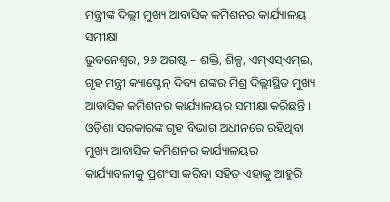ମନ୍ତ୍ରୀଙ୍କ ଦିଲ୍ଲୀ ମୁଖ୍ୟ ଆବାସିକ କମିଶନର କାର୍ଯ୍ୟାଳୟ ସମୀକ୍ଷା
ଭୁବନେଶ୍ୱର, ୨୬ ଅଗଷ୍ଟ – ଶକ୍ତି, ଶିଳ୍ପ, ଏମ୍ଏସ୍ଏମ୍ଇ, ଗୃହ ମନ୍ତ୍ରୀ କ୍ୟାପ୍ଟେନ୍ ଦିବ୍ୟ ଶଙ୍କର ମିଶ୍ର ଦିଲ୍ଲୀସ୍ଥିତ ମୁଖ୍ୟ ଆବାସିକ କମିଶନର କାର୍ଯ୍ୟାଳୟର ସମୀକ୍ଷା କରିଛନ୍ତି । ଓଡ଼ିଶା ସରକାରଙ୍କ ଗୃହ ବିଭାଗ ଅଧୀନରେ ରହିଥିବା ମୁଖ୍ୟ ଆବାସିକ କମିଶନର କାର୍ଯ୍ୟାଳୟର କାର୍ଯ୍ୟାବଳୀକୁ ପ୍ରଶଂସା କରିବା ସହିତ ଏହାକୁ ଆହୁରି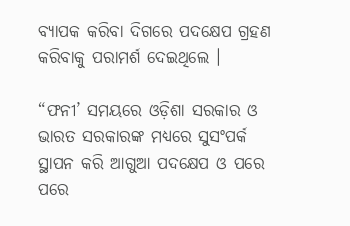ବ୍ୟାପକ କରିବା ଦିଗରେ ପଦକ୍ଷେପ ଗ୍ରହଣ କରିବାକୁ ପରାମର୍ଶ ଦେଇଥିଲେ ।

“ଫନୀ’ ସମୟରେ ଓଡ଼ିଶା ସରକାର ଓ ଭାରତ ସରକାରଙ୍କ ମଧ୍ୟରେ ସୁସଂପର୍କ ସ୍ଥାପନ କରି ଆଗୁଆ ପଦକ୍ଷେପ ଓ ପରେ ପରେ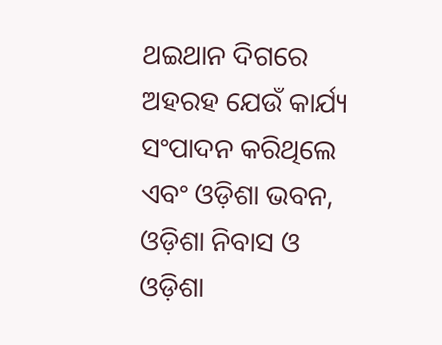ଥଇଥାନ ଦିଗରେ ଅହରହ ଯେଉଁ କାର୍ଯ୍ୟ ସଂପାଦନ କରିଥିଲେ ଏବଂ ଓଡ଼ିଶା ଭବନ, ଓଡ଼ିଶା ନିବାସ ଓ ଓଡ଼ିଶା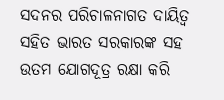ସଦନର ପରିଚାଳନାଗତ ଦାୟିତ୍ୱ ସହିତ ଭାରତ ସରକାରଙ୍କ ସହ ଉତମ ଯୋଗଦୂତ୍ର ରକ୍ଷା କରି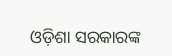ଓଡ଼ିଶା ସରକାରଙ୍କ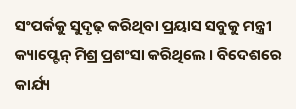ସଂପର୍କକୁ ସୁଦୃଢ଼ କରିଥିବା ପ୍ରୟାସ ସବୁକୁ ମନ୍ତ୍ରୀ କ୍ୟାପ୍ଟେନ୍ ମିଶ୍ର ପ୍ରଶଂସା କରିଥିଲେ । ବିଦେଶରେ କାର୍ଯ୍ୟ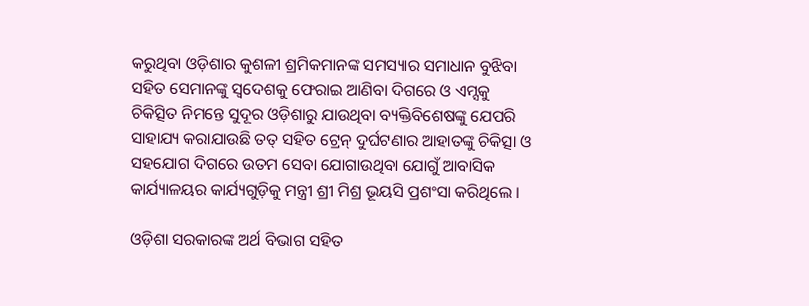କରୁଥିବା ଓଡ଼ିଶାର କୁଶଳୀ ଶ୍ରମିକମାନଙ୍କ ସମସ୍ୟାର ସମାଧାନ ବୁଝିବା ସହିତ ସେମାନଙ୍କୁ ସ୍ୱଦେଶକୁ ଫେରାଇ ଆଣିବା ଦିଗରେ ଓ ଏମ୍ସକୁ ଚିକିତ୍ସିତ ନିମନ୍ତେ ସୁଦୂର ଓଡ଼ିଶାରୁ ଯାଉଥିବା ବ୍ୟକ୍ତିବିଶେଷଙ୍କୁ ଯେପରି ସାହାଯ୍ୟ କରାଯାଉଛି ତତ୍ ସହିତ ଟ୍ରେନ୍ ଦୁର୍ଘଟଣାର ଆହାତଙ୍କୁ ଚିକିତ୍ସା ଓ ସହଯୋଗ ଦିଗରେ ଉତମ ସେବା ଯୋଗାଉଥିବା ଯୋଗୁଁ ଆବାସିକ କାର୍ଯ୍ୟାଳୟର କାର୍ଯ୍ୟଗୁଡ଼ିକୁ ମନ୍ତ୍ରୀ ଶ୍ରୀ ମିଶ୍ର ଭୂୟସି ପ୍ରଶଂସା କରିଥିଲେ ।

ଓଡ଼ିଶା ସରକାରଙ୍କ ଅର୍ଥ ବିଭାଗ ସହିତ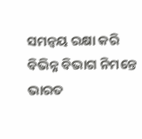ସମନ୍ୱୟ ରକ୍ଷା କରି ବିଭିନ୍ନ ବିଭାଗ ନିମନ୍ତେ ଭାରତ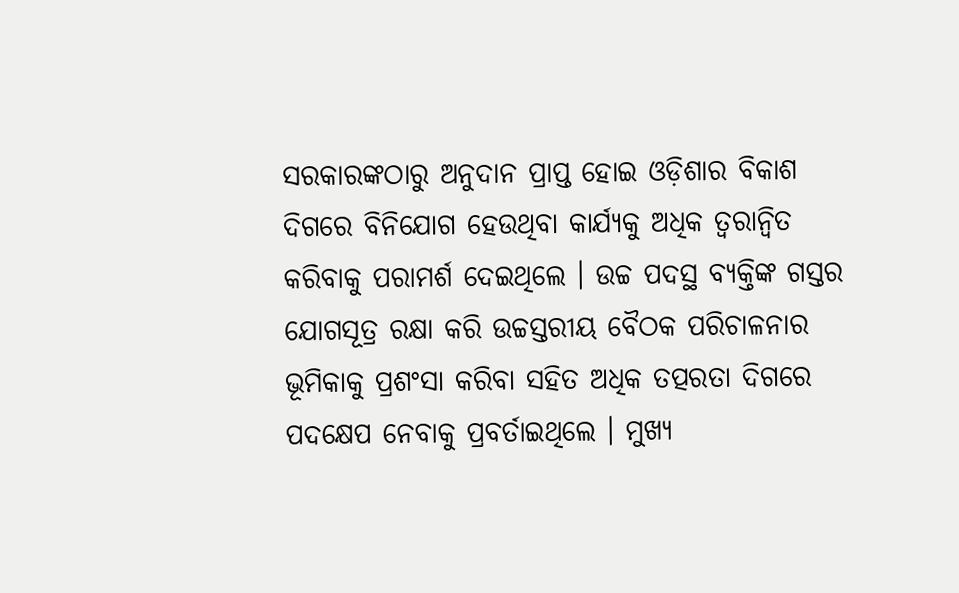ସରକାରଙ୍କଠାରୁ ଅନୁଦାନ ପ୍ରାପ୍ତ ହୋଇ ଓଡ଼ିଶାର ବିକାଶ ଦିଗରେ ବିନିଯୋଗ ହେଉଥିବା କାର୍ଯ୍ୟକୁ ଅଧିକ ତ୍ୱରାନ୍ୱିତ କରିବାକୁ ପରାମର୍ଶ ଦେଇଥିଲେ । ଉଚ୍ଚ ପଦସ୍ଥ ବ୍ୟକ୍ତିଙ୍କ ଗସ୍ତର ଯୋଗସୂତ୍ର ରକ୍ଷା କରି ଉଚ୍ଚସ୍ତରୀୟ ବୈଠକ ପରିଚାଳନାର ଭୂମିକାକୁ ପ୍ରଶଂସା କରିବା ସହିତ ଅଧିକ ତତ୍ପରତା ଦିଗରେ ପଦକ୍ଷେପ ନେବାକୁ ପ୍ରବର୍ତାଇଥିଲେ । ମୁଖ୍ୟ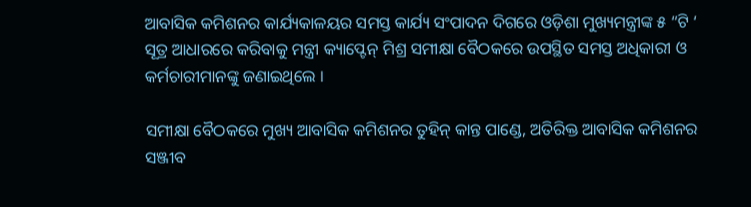ଆବାସିକ କମିଶନର କାର୍ଯ୍ୟକାଳୟର ସମସ୍ତ କାର୍ଯ୍ୟ ସଂପାଦନ ଦିଗରେ ଓଡ଼ିଶା ମୁଖ୍ୟମନ୍ତ୍ରୀଙ୍କ ୫ “ଟି ‘ ସୂତ୍ର ଆଧାରରେ କରିବାକୁ ମନ୍ତ୍ରୀ କ୍ୟାପ୍ଟେନ୍ ମିଶ୍ର ସମୀକ୍ଷା ବୈଠକରେ ଉପସ୍ଥିତ ସମସ୍ତ ଅଧିକାରୀ ଓ କର୍ମଚାରୀମାନଙ୍କୁ ଜଣାଇଥିଲେ ।

ସମୀକ୍ଷା ବୈଠକରେ ମୁଖ୍ୟ ଆବାସିକ କମିଶନର ତୁହିନ୍ କାନ୍ତ ପାଣ୍ଡେ, ଅତିରିକ୍ତ ଆବାସିକ କମିଶନର ସଞ୍ଜୀବ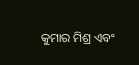କୁମାର ମିଶ୍ର ଏବଂ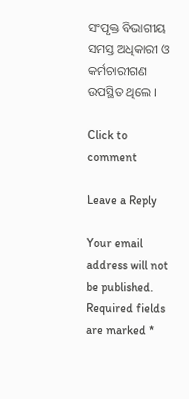ସଂପୃକ୍ତ ବିଭାଗୀୟ ସମସ୍ତ ଅଧିକାରୀ ଓ କର୍ମଚାରୀଗଣ ଉପସ୍ଥିତ ଥିଲେ ।

Click to comment

Leave a Reply

Your email address will not be published. Required fields are marked *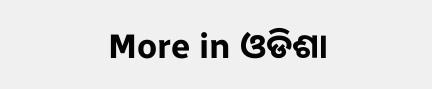More in ଓଡିଶା